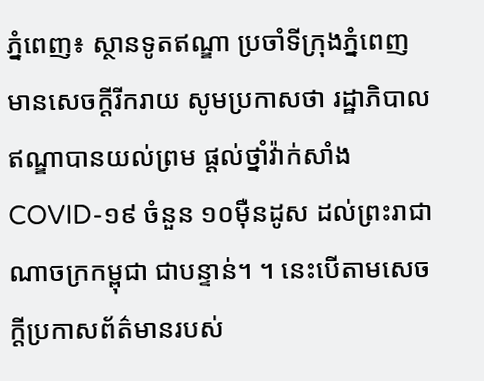ភ្នំពេញ៖ ស្ថានទូតឥណ្ឌា ប្រចាំទីក្រុងភ្នំពេញ មានសេចក្តីរីករាយ សូមប្រកាសថា រដ្ឋាភិបាលឥណ្ឌាបានយល់ព្រម ផ្តល់ថ្នាំវ៉ាក់សាំង COVID-១៩ ចំនួន ១០ម៉ឺនដូស ដល់ព្រះរាជាណាចក្រកម្ពុជា ជាបន្ទាន់។ ។ នេះបើតាមសេចក្តីប្រកាសព័ត៌មានរបស់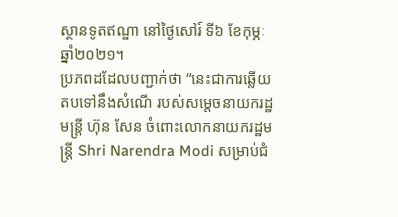ស្ថានទូតឥណ្ឌា នៅថ្ងៃសៅរ៍ ទី៦ ខែកុម្ភៈ ឆ្នាំ២០២១។
ប្រភពដដែលបញ្ជាក់ថា “នេះជាការឆ្លើយតបទៅនឹងសំណើ របស់សម្តេចនាយករដ្ឋមន្រ្តី ហ៊ុន សែន ចំពោះលោកនាយករដ្ឋមន្រ្តី Shri Narendra Modi សម្រាប់ជំ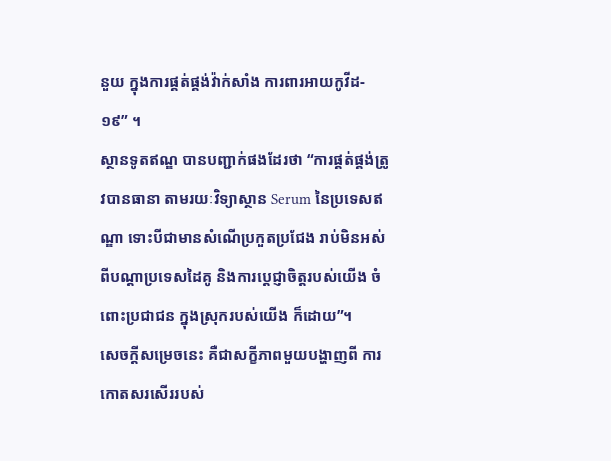នួយ ក្នុងការផ្គត់ផ្គង់វ៉ាក់សាំង ការពារអាយកូវីដ- ១៩” ។
ស្ថានទូតឥណ្ឌ បានបញ្ជាក់ផងដែរថា “ការផ្គត់ផ្គង់ត្រូវបានធានា តាមរយៈវិទ្យាស្ថាន Serum នៃប្រទេសឥណ្ឌា ទោះបីជាមានសំណើប្រកួតប្រជែង រាប់មិនអស់ ពីបណ្តាប្រទេសដៃគូ និងការប្តេជ្ញាចិត្តរបស់យើង ចំពោះប្រជាជន ក្នុងស្រុករបស់យើង ក៏ដោយ”។
សេចក្តីសម្រេចនេះ គឺជាសក្ខីភាពមួយបង្ហាញពី ការកោតសរសើររបស់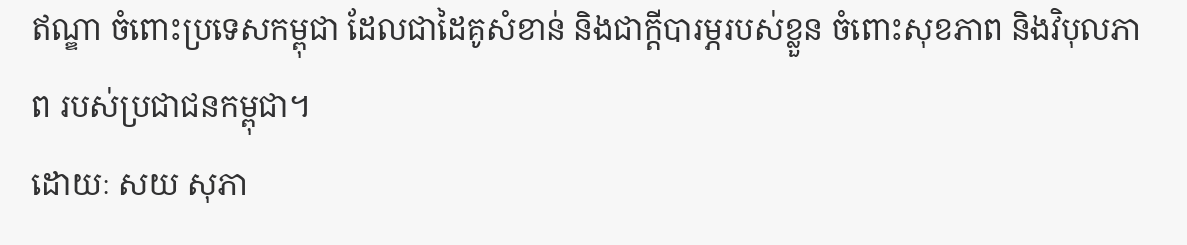ឥណ្ឌា ចំពោះប្រទេសកម្ពុជា ដែលជាដៃគូសំខាន់ និងជាក្តីបារម្ភរបស់ខ្លួន ចំពោះសុខភាព និងវិបុលភាព របស់ប្រជាជនកម្ពុជា។
ដោយៈ សយ សុភា